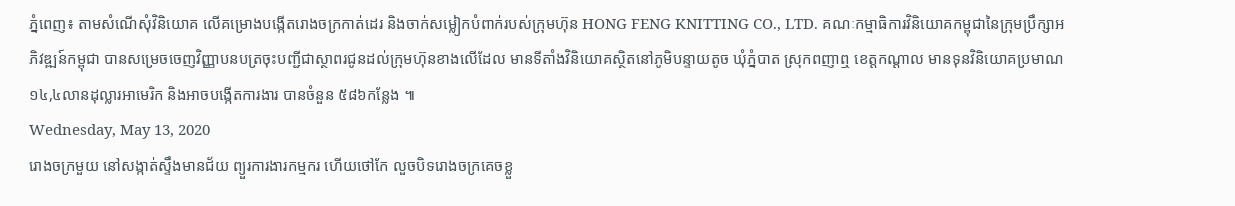ភ្នំពេញ៖ តាមសំណើសុំវិនិយោគ លើគម្រោងបង្កើតរោងចក្រកាត់ដេរ និងចាក់សម្លៀកបំពាក់របស់ក្រុមហ៊ុន HONG FENG KNITTING CO., LTD. គណៈកម្មាធិការវិនិយោគកម្ពុជានៃក្រុមប្រឹក្សាអភិវឌ្ឍន៍កម្ពុជា បានសម្រេចចេញវិញ្ញាបនបត្រចុះបញ្ជីជាស្ថាពរជូនដល់ក្រុមហ៊ុនខាងលើដែល មានទីតាំងវិនិយោគស្ថិតនៅភូមិបន្ទាយតូច ឃុំភ្នំបាត ស្រុកពញាឮ ខេត្តកណ្តាល មានទុនវិនិយោគប្រមាណ ១៤,៤លានដុល្លារអាមេរិក និងអាចបង្កើតការងារ បានចំនួន ៥៨៦កន្លែង ៕
Wednesday, May 13, 2020
រោងចក្រមួយ នៅសង្កាត់ស្ទឹងមានជ័យ ព្យួរការងារកម្មករ ហើយថៅកែ លួចបិទរោងចក្រគេចខ្លួ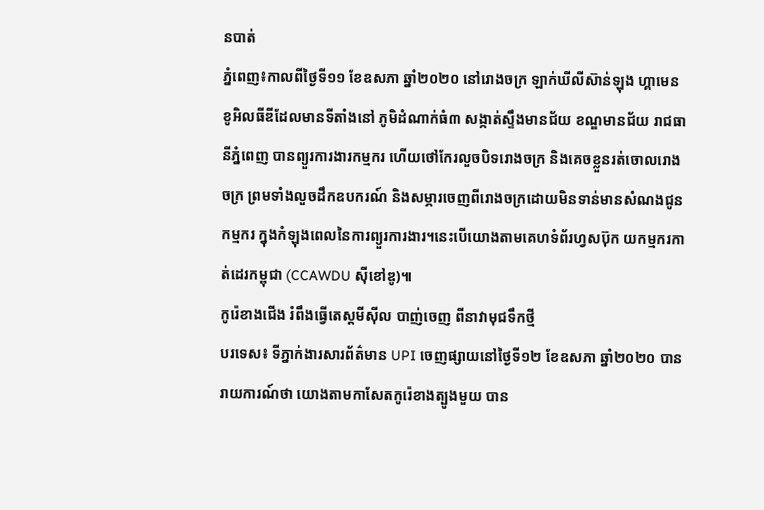នបាត់
ភ្នំពេញ៖កាលពីថ្ងៃទី១១ ខែឧសភា ឆ្នាំ២០២០ នៅរោងចក្រ ឡាក់ឃីលីស៊ាន់ឡុង ហ្គាមេន ខូអិលធីឌីដែលមានទីតាំងនៅ ភូមិដំណាក់ធំ៣ សង្កាត់ស្ទឹងមានជ័យ ខណ្ឌមានជ័យ រាជធានីភ្នំពេញ បានព្យួរការងារកម្មករ ហើយថៅកែរលួចបិទរោងចក្រ និងគេចខ្លួនរត់ចោលរោងចក្រ ព្រមទាំងលួចដឹកឧបករណ៍ និងសម្ភារចេញពីរោងចក្រដោយមិនទាន់មានសំណងជូនកម្មករ ក្នុងកំឡុងពេលនៃការព្យួរការងារ។នេះបើយោងតាមគេហទំព័រហ្វសប៊ុក យកម្មករកាត់ដេរកម្ពុជា (CCAWDU ស៊ីខៅឌូ)៕
កូរ៉េខាងជើង រំពឹងធ្វើតេស្តមីស៊ីល បាញ់ចេញ ពីនាវាមុជទឹកថ្មី
បរទេស៖ ទីភ្នាក់ងារសារព័ត៌មាន UPI ចេញផ្សាយនៅថ្ងៃទី១២ ខែឧសភា ឆ្នាំ២០២០ បានរាយការណ៍ថា យោងតាមកាសែតកូរ៉េខាងត្បូងមួយ បាន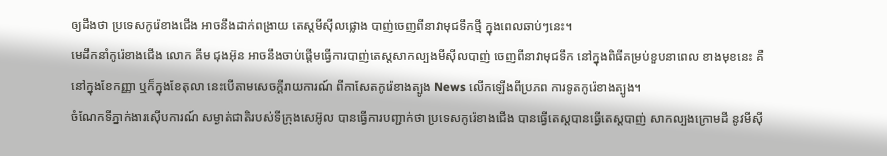ឲ្យដឹងថា ប្រទេសកូរ៉េខាងជើង អាចនឹងដាក់ពង្រាយ តេស្តមីស៊ីលផ្លោង បាញ់ចេញពីនាវាមុជទឹកថ្មី ក្នុងពេលឆាប់ៗនេះ។
មេដឹកនាំកូរ៉េខាងជើង លោក គីម ជុងអ៊ុន អាចនឹងចាប់ផ្តើមធ្វើការបាញ់តេស្តសាកល្បងមីស៊ីលបាញ់ ចេញពីនាវាមុជទឹក នៅក្នុងពិធីគម្រប់ខួបនាពេល ខាងមុខនេះ គឺនៅក្នុងខែកញ្ញា ឬក៏ក្នុងខែតុលា នេះបើតាមសេចក្តីរាយការណ៍ ពីកាសែតកូរ៉េខាងត្បូង News លើកឡើងពីប្រភព ការទូតកូរ៉េខាងត្បូង។
ចំណែកទីភ្នាក់ងារស៊ើបការណ៍ សម្ងាត់ជាតិរបស់ទីក្រុងសេអ៊ូល បានធ្វើការបញ្ជាក់ថា ប្រទេសកូរ៉េខាងជើង បានធ្វើតេស្តបានធ្វើតេស្តបាញ់ សាកល្បងក្រោមដី នូវមីស៊ី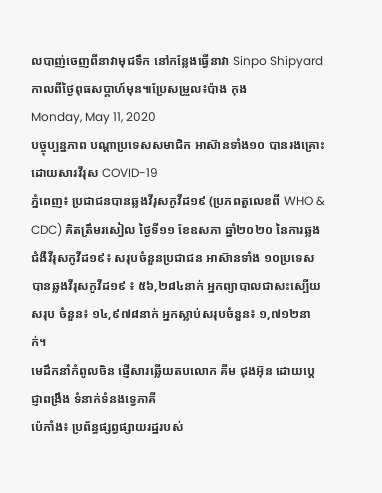លបាញ់ចេញពីនាវាមុជទឹក នៅកន្លែងធ្វើនាវា Sinpo Shipyard កាលពីថ្ងៃពុធសប្ដាហ៍មុន៕ប្រែសម្រួល៖ប៉ាង កុង
Monday, May 11, 2020
បច្ចុប្បន្នភាព បណ្តាប្រទេសសមាជិក អាស៊ានទាំង១០ បានរងគ្រោះ ដោយសារវីរុស COVID-19
ភ្នំពេញ៖ ប្រជាជនបានឆ្លងវីរុសកូវីដ១៩ (ប្រភពតួលេខពី WHO & CDC) គិតត្រឹមរសៀល ថ្ងៃទី១១ ខែឧសភា ឆ្នាំ២០២០ នៃការឆ្លងជំងឺវីរុសកូវីដ១៩៖ សរុបចំនួនប្រជាជន អាស៊ានទាំង ១០ប្រទេស បានឆ្លងវីរុសកូវីដ១៩ ៖ ៥៦,២៨៤នាក់ អ្នកព្យាបាលជាសះស្បើយសរុប ចំនួន៖ ១៤,៩៧៨នាក់ អ្នកស្លាប់សរុបចំនួន៖ ១,៧១២នាក់។
មេដឹកនាំកំពូលចិន ផ្ញេីសារឆ្លេីយតបលោក គីម ជុងអ៊ុន ដោយប្ដេជ្ញាពង្រឹង ទំនាក់ទំនងទ្វេភាគី
ប៉េកាំង៖ ប្រព័ន្ធផ្សព្វផ្សាយរដ្ឋរបស់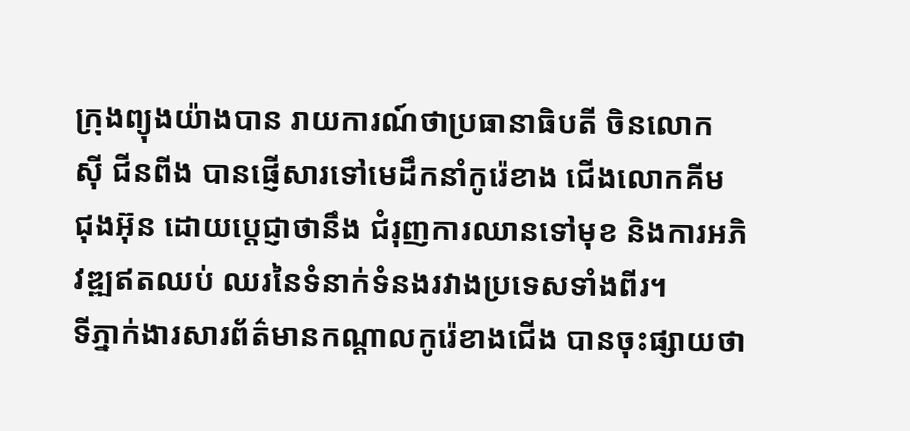ក្រុងព្យុងយ៉ាងបាន រាយការណ៍ថាប្រធានាធិបតី ចិនលោក ស៊ី ជីនពីង បានផ្ញើសារទៅមេដឹកនាំកូរ៉េខាង ជើងលោកគីម ជុងអ៊ុន ដោយប្តេជ្ញាថានឹង ជំរុញការឈានទៅមុខ និងការអភិវឌ្ឍឥតឈប់ ឈរនៃទំនាក់ទំនងរវាងប្រទេសទាំងពីរ។
ទីភ្នាក់ងារសារព័ត៌មានកណ្តាលកូរ៉េខាងជើង បានចុះផ្សាយថា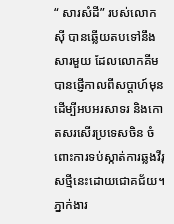“ សារសំដី” របស់លោកស៊ី បានឆ្លើយតបទៅនឹងសារមួយ ដែលលោកគីម បានផ្ញើកាលពីសប្តាហ៍មុន ដើម្បីអបអរសាទរ និងកោតសរសើរប្រទេសចិន ចំពោះការទប់ស្កាត់ការឆ្លងវីរុសថ្មីនេះដោយជោគជ័យ។
ភ្នាក់ងារ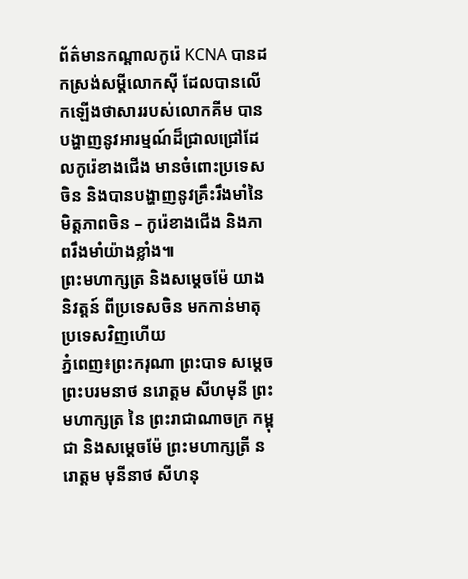ព័ត៌មានកណ្ដាលកូរ៉េ KCNA បានដកស្រង់សម្តីលោកស៊ី ដែលបានលេីកឡេីងថាសាររបស់លោកគីម បានបង្ហាញនូវអារម្មណ៍ដ៏ជ្រាលជ្រៅដែលកូរ៉េខាងជើង មានចំពោះប្រទេសចិន និងបានបង្ហាញនូវគ្រឹះរឹងមាំនៃមិត្តភាពចិន – កូរ៉េខាងជើង និងភាពរឹងមាំយ៉ាងខ្លាំង៕
ព្រះមហាក្សត្រ និងសម្ដេចម៉ែ យាងនិវត្តន៍ ពីប្រទេសចិន មកកាន់មាតុប្រទេសវិញហើយ
ភ្នំពេញ៖ព្រះករុណា ព្រះបាទ សម្តេច ព្រះបរមនាថ នរោត្តម សីហមុនី ព្រះមហាក្សត្រ នៃ ព្រះរាជាណាចក្រ កម្ពុជា និងសម្តេចម៉ែ ព្រះមហាក្សត្រី នរោត្តម មុនីនាថ សីហនុ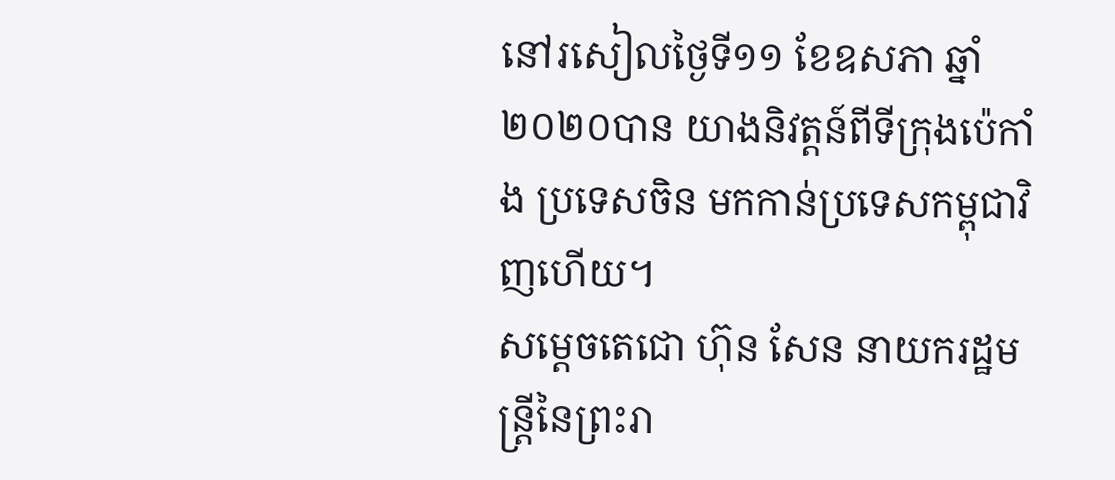នៅរសៀលថ្ងៃទី១១ ខែឧសភា ឆ្នាំ២០២០បាន យាងនិវត្តន៍ពីទីក្រុងប៉េកាំង ប្រទេសចិន មកកាន់ប្រទេសកម្ពុជាវិញហើយ។
សម្តេចតេជោ ហ៊ុន សែន នាយករដ្ឋមន្ត្រីនៃព្រះរា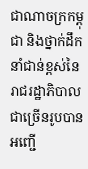ជាណាចក្រកម្ពុជា និងថ្នាក់ដឹកនាំជាន់ខ្ពស់នៃរាជរដ្ឋាភិបាលជាច្រើនរូបបានអញ្ជើ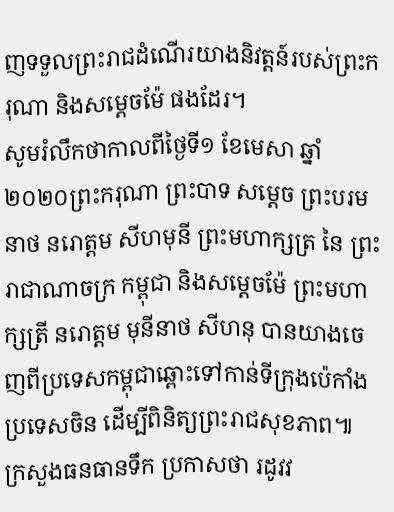ញទទួលព្រះរាជដំណើរយាងនិវត្តន៍របស់ព្រះករុណា និងសម្តេចម៉ែ ផងដែរ។
សូមរំលឹកថាកាលពីថ្ងៃទី១ ខែមេសា ឆ្នាំ២០២០ព្រះករុណា ព្រះបាទ សម្តេច ព្រះបរមនាថ នរោត្តម សីហមុនី ព្រះមហាក្សត្រ នៃ ព្រះរាជាណាចក្រ កម្ពុជា និងសម្តេចម៉ែ ព្រះមហាក្សត្រី នរោត្តម មុនីនាថ សីហនុ បានយាងចេញពីប្រទេសកម្ពុជាឆ្ពោះទៅកាន់ទីក្រុងប៉េកាំង ប្រទេសចិន ដើម្បីពិនិត្យព្រះរាជសុខភាព៕
ក្រសួងធនធានទឹក ប្រកាសថា រដូវវ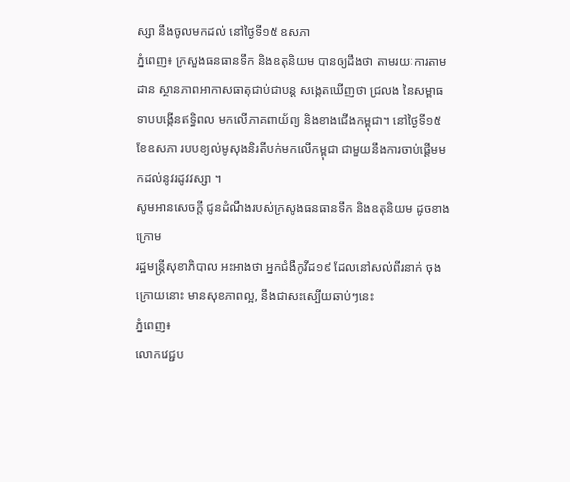ស្សា នឹងចូលមកដល់ នៅថ្ងៃទី១៥ ឧសភា
ភ្នំពេញ៖ ក្រសួងធនធានទឹក និងឧតុនិយម បានឲ្យដឹងថា តាមរយៈការតាមដាន ស្ថានភាពអាកាសធាតុជាប់ជាបន្ត សង្កេតឃើញថា ជ្រលង នៃសម្ពាធទាបបង្កើនឥទ្ធិពល មកលើភាគពាយ័ព្យ និងខាងជើងកម្ពុជា។ នៅថ្ងៃទី១៥ ខែឧសភា របបខ្យល់មូសុងនិរតីបក់មកលើកម្ពុជា ជាមួយនឹងការចាប់ផ្តើមមកដល់នូវរដូវវស្សា ។
សូមអានសេចក្តី ជូនដំណឹងរបស់ក្រសូងធនធានទឹក និងឧតុនិយម ដូចខាងក្រោម
រដ្ឋមន្រ្តីសុខាភិបាល អះអាងថា អ្នកជំងឺកូវីដ១៩ ដែលនៅសល់ពីរនាក់ ចុងក្រោយនោះ មានសុខភាពល្អ, នឹងជាសះស្បើយឆាប់ៗនេះ
ភ្នំពេញ៖
លោកវេជ្ជប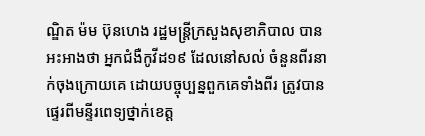ណ្ឌិត ម៉ម ប៊ុនហេង រដ្ឋមន្រ្តីក្រសួងសុខាភិបាល បានអះអាងថា អ្នកជំងឺកូវីដ១៩ ដែលនៅសល់ ចំនួនពីរនាក់ចុងក្រោយគេ ដោយបច្ចុប្បន្នពួកគេទាំងពីរ ត្រូវបានផ្ទេរពីមន្ទីរពេទ្យថ្នាក់ខេត្ត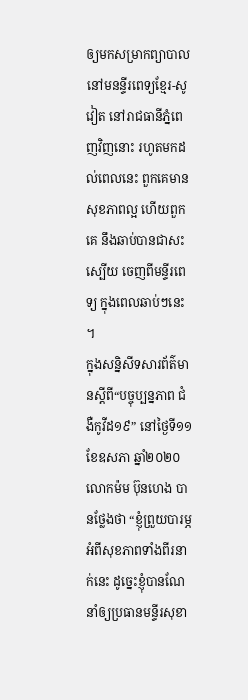ឲ្យមកសម្រាកព្យាបាល នៅមនន្ទីរពេទ្យខ្មែរ-សូវៀត នៅរាជធានីភ្នំពេញវិញនោះ រហូតមកដល់ពេលនេះ ពួកគេមានសុខភាពល្អ ហើយពួកគេ នឹងឆាប់បានជាសះស្បើយ ចេញពីមន្ទីរពេទ្យ ក្នុងពេលឆាប់ៗនេះ ។
ក្នុងសន្និសីទសារព័ត៌មានស្ដីពី“បច្ចុប្បន្នភាព ជំងឺកូវីដ១៩” នៅថ្ងៃទី១១ ខែឧសភា ឆ្នាំ២០២០ លោកម៉ម ប៊ុនហេង បានថ្លែងថា “ខ្ញុំព្រួយបារម្ភអំពីសុខភាពទាំងពីរនាក់នេះ ដូច្នេះខ្ញុំបានណែនាំឲ្យប្រធានមន្ទីរសុខា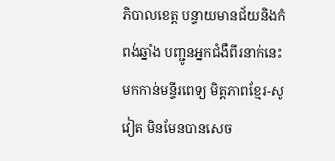ភិបាលខេត្ត បន្ទាយមានជ័យនិងកំពង់ឆ្នាំង បញ្ជូនអ្នកជំងឺពីរនាក់នេះ មកកាន់មន្ទីរពេទ្យ មិត្តភាពខ្មែរ-សូវៀត មិនមែនបានសេច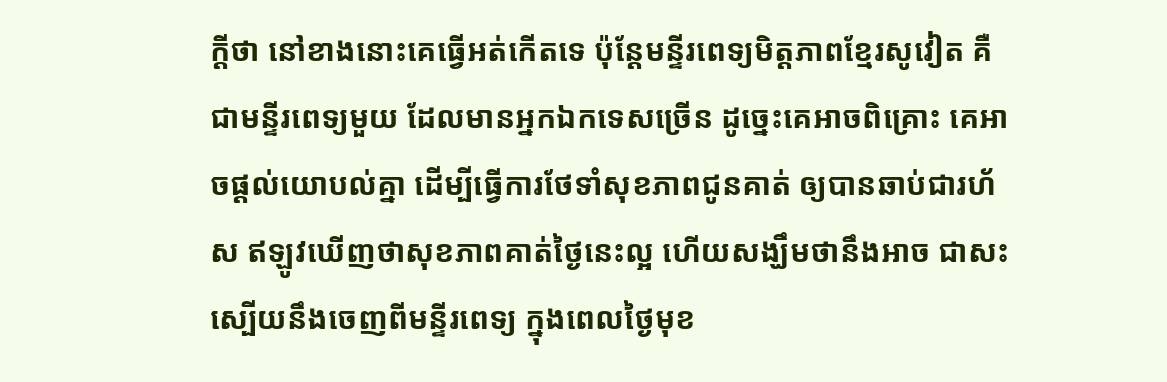ក្ដីថា នៅខាងនោះគេធ្វើអត់កើតទេ ប៉ុន្តែមន្ទីរពេទ្យមិត្តភាពខ្មែរសូវៀត គឺជាមន្ទីរពេទ្យមួយ ដែលមានអ្នកឯកទេសច្រើន ដូច្នេះគេអាចពិគ្រោះ គេអាចផ្ដល់យោបល់គ្នា ដើម្បីធ្វើការថែទាំសុខភាពជូនគាត់ ឲ្យបានឆាប់ជារហ័ស ឥឡូវឃើញថាសុខភាពគាត់ថ្ងៃនេះល្អ ហើយសង្ឃឹមថានឹងអាច ជាសះស្បើយនឹងចេញពីមន្ទីរពេទ្យ ក្នុងពេលថ្ងៃមុខ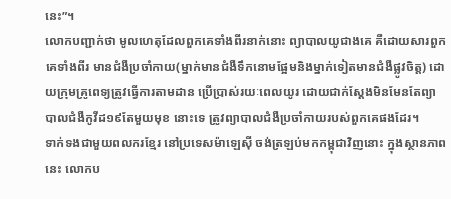នេះ”។
លោកបញ្ជាក់ថា មូលហេតុដែលពួកគេទាំងពីរនាក់នោះ ព្យាបាលយូជាងគេ គឺដោយសារពួកគេទាំងពីរ មានជំងឺប្រចាំកាយ(ម្នាក់មានជំងឺទឹកនោមផ្អែមនិងម្នាក់ទៀតមានជំងឺផ្លូវចិត្ត) ដោយក្រុមគ្រូពេទ្យត្រូវធ្វើការតាមដាន ប្រើប្រាស់រយៈពេលយូរ ដោយជាក់ស្ដែងមិនមែនតែព្យាបាលជំងឺកូវីដ១៩តែមួយមុខ នោះទេ ត្រូវព្យាបាលជំងឺប្រចាំកាយរបស់ពួកគេផងដែរ។
ទាក់ទងជាមួយពលករខ្មែរ នៅប្រទេសម៉ាឡេស៊ី ចង់ត្រឡប់មកកម្ពុជាវិញនោះ ក្នុងស្ថានភាពនេះ លោកប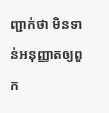ញ្ជាក់ថា មិនទាន់អនុញ្ញាតឲ្យពួក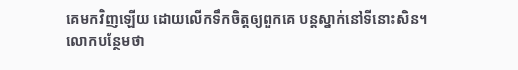គេមកវិញឡើយ ដោយលើកទឹកចិត្តឲ្យពួកគេ បន្តស្នាក់នៅទីនោះសិន។
លោកបន្ថែមថា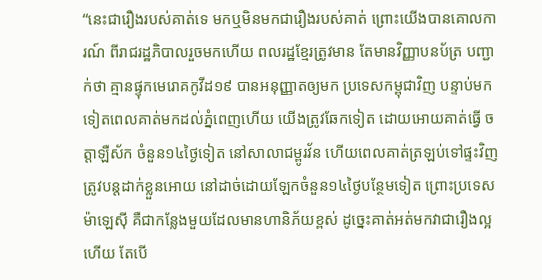“នេះជារឿងរបស់គាត់ទេ មកឬមិនមកជារឿងរបស់គាត់ ព្រោះយើងបានគោលការណ៍ ពីរាជរដ្ឋភិបាលរួចមកហើយ ពលរដ្ឋខ្មែរត្រូវមាន តែមានវិញ្ញាបនប័ត្រ បញ្ជាក់ថា គ្មានផ្ទុកមេរោគកូវីដ១៩ បានអនុញ្ញាតឲ្យមក ប្រទេសកម្ពុជាវិញ បន្ទាប់មកទៀតពេលគាត់មកដល់ភ្នំពេញហើយ យើងត្រូវឆែកទៀត ដោយអោយគាត់ធ្វើ ចត្តាឡឺស័ក ចំនួន១៤ថ្ងៃទៀត នៅសាលាជម្ពូរវ័ន ហើយពេលគាត់ត្រឡប់ទៅផ្ទះវិញ ត្រូវបន្តដាក់ខ្លួនអោយ នៅដាច់ដោយឡែកចំនួន១៤ថ្ងៃបន្ថែមទៀត ព្រោះប្រទេសម៉ាឡេស៊ី គឺជាកន្លែងមួយដែលមានហានិភ័យខ្ពស់ ដូច្នេះគាត់អត់មកវាជារឿងល្អហើយ តែបើ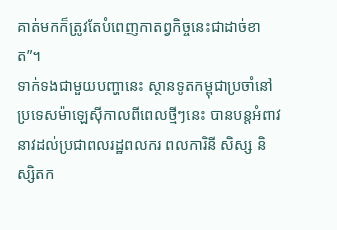គាត់មកក៏ត្រូវតែបំពេញកាតព្វកិច្ចនេះជាដាច់ខាត”។
ទាក់ទងជាមួយបញ្ហានេះ ស្ថានទូតកម្ពុជាប្រចាំនៅប្រទេសម៉ាឡេស៊ីកាលពីពេលថ្មីៗនេះ បានបន្តអំពាវនាវដល់ប្រជាពលរដ្ឋពលករ ពលការិនី សិស្ស និស្សិតក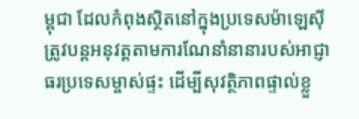ម្ពុជា ដែលកំពុងស្ថិតនៅក្នុងប្រទេសម៉ាឡេស៊ី ត្រូវបន្តអនុវត្តតាមការណែនាំនានារបស់អាជ្ញាធរប្រទេសម្ចាស់ផ្ទះ ដើម្បីសុវត្ថិភាពផ្ទាល់ខ្លួ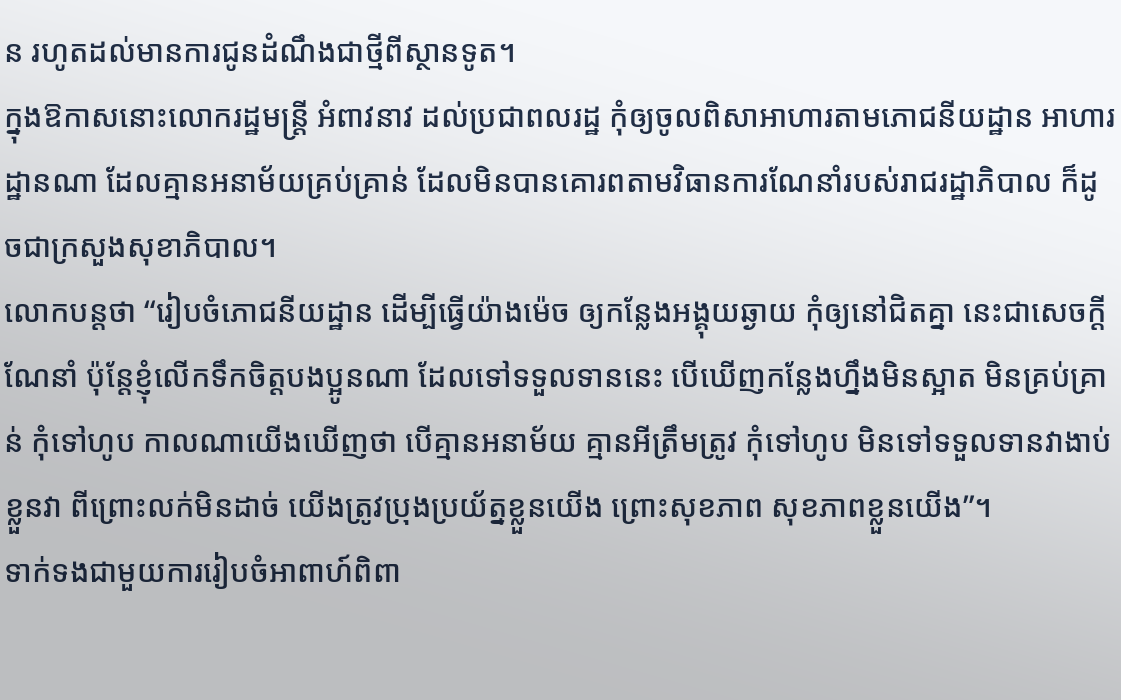ន រហូតដល់មានការជូនដំណឹងជាថ្មីពីស្ថានទូត។
ក្នុងឱកាសនោះលោករដ្ឋមន្រ្តី អំពាវនាវ ដល់ប្រជាពលរដ្ឋ កុំឲ្យចូលពិសាអាហារតាមភោជនីយដ្ឋាន អាហារដ្ឋានណា ដែលគ្មានអនាម័យគ្រប់គ្រាន់ ដែលមិនបានគោរពតាមវិធានការណែនាំរបស់រាជរដ្ឋាភិបាល ក៏ដូចជាក្រសួងសុខាភិបាល។
លោកបន្តថា “រៀបចំភោជនីយដ្ឋាន ដើម្បីធ្វើយ៉ាងម៉េច ឲ្យកន្លែងអង្គុយឆ្ងាយ កុំឲ្យនៅជិតគ្នា នេះជាសេចក្ដីណែនាំ ប៉ុន្តែខ្ញុំលើកទឹកចិត្តបងប្អូនណា ដែលទៅទទួលទាននេះ បើឃើញកន្លែងហ្នឹងមិនស្អាត មិនគ្រប់គ្រាន់ កុំទៅហូប កាលណាយើងឃើញថា បើគ្មានអនាម័យ គ្មានអីត្រឹមត្រូវ កុំទៅហូប មិនទៅទទួលទានវាងាប់ខ្លួនវា ពីព្រោះលក់មិនដាច់ យើងត្រូវប្រុងប្រយ័ត្នខ្លួនយើង ព្រោះសុខភាព សុខភាពខ្លួនយើង”។
ទាក់ទងជាមួយការរៀបចំអាពាហ៍ពិពា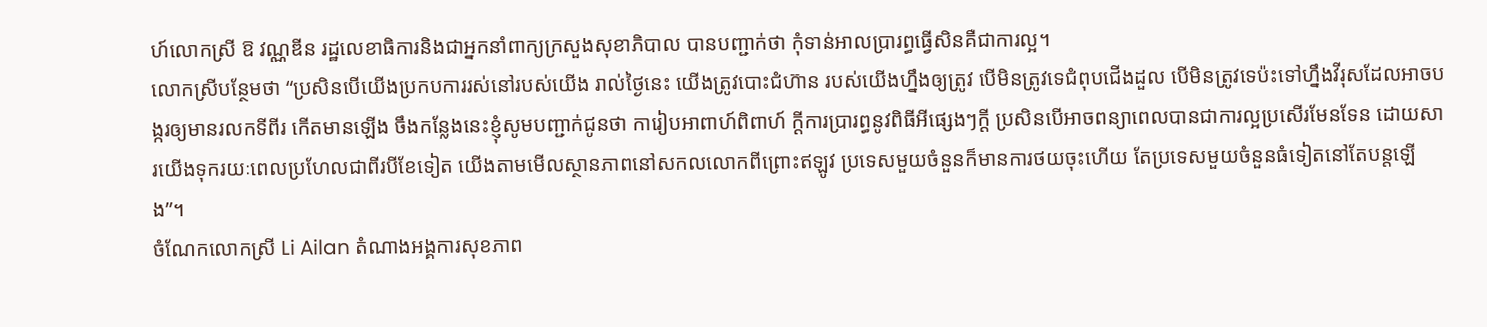ហ៍លោកស្រី ឱ វណ្ណឌីន រដ្ឋលេខាធិការនិងជាអ្នកនាំពាក្យក្រសួងសុខាភិបាល បានបញ្ជាក់ថា កុំទាន់អាលប្រារព្ធធ្វើសិនគឺជាការល្អ។
លោកស្រីបន្ថែមថា “ប្រសិនបើយើងប្រកបការរស់នៅរបស់យើង រាល់ថ្ងៃនេះ យើងត្រូវបោះជំហ៊ាន របស់យើងហ្នឹងឲ្យត្រូវ បើមិនត្រូវទេជំពុបជើងដួល បើមិនត្រូវទេប៉ះទៅហ្នឹងវីរុសដែលអាចបង្ករឲ្យមានរលកទីពីរ កើតមានឡើង ចឹងកន្លែងនេះខ្ញុំសូមបញ្ជាក់ជូនថា ការៀបអាពាហ៍ពិពាហ៍ ក្ដីការប្រារព្ធនូវពិធីអីផ្សេងៗក្ដី ប្រសិនបើអាចពន្យាពេលបានជាការល្អប្រសើរមែនទែន ដោយសារយើងទុករយៈពេលប្រហែលជាពីរបីខែទៀត យើងតាមមើលស្ថានភាពនៅសកលលោកពីព្រោះឥឡូវ ប្រទេសមួយចំនួនក៏មានការថយចុះហើយ តែប្រទេសមួយចំនួនធំទៀតនៅតែបន្តឡើង”។
ចំណែកលោកស្រី Li Ailan តំណាងអង្គការសុខភាព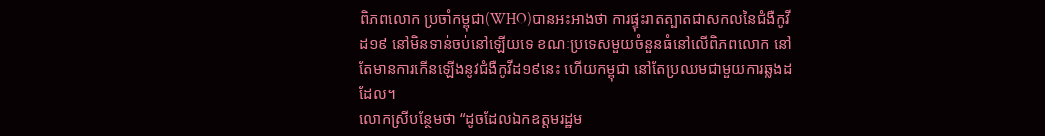ពិភពលោក ប្រចាំកម្ពុជា(WHO)បានអះអាងថា ការផ្ទុះរាតត្បាតជាសកលនៃជំងឺកូវីដ១៩ នៅមិនទាន់ចប់នៅឡើយទេ ខណៈប្រទេសមួយចំនួនធំនៅលើពិភពលោក នៅតែមានការកើនឡើងនូវជំងឺកូវីដ១៩នេះ ហើយកម្ពុជា នៅតែប្រឈមជាមួយការឆ្លងដដែល។
លោកស្រីបន្ថែមថា “ដូចដែលឯកឧត្តមរដ្ឋម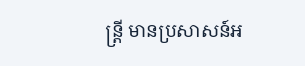ន្រ្តី មានប្រសាសន៍អ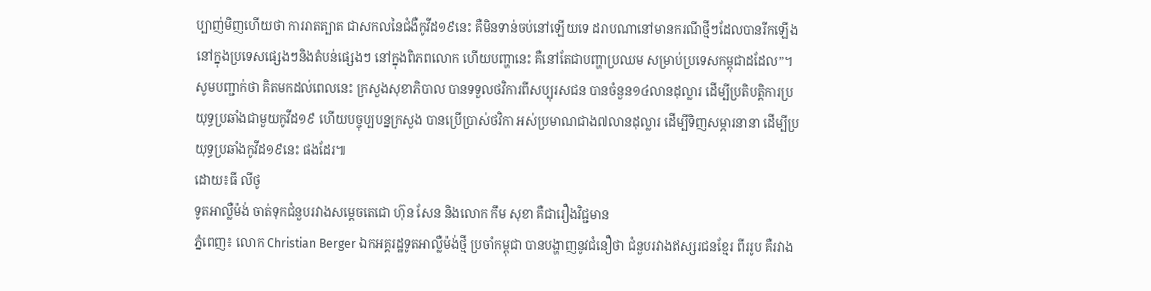ប្បាញ់មិញហើយថា ការរាតត្បាត ជាសកលនៃជំងឺកូវីដ១៩នេះ គឺមិនទាន់ចប់នៅឡើយទេ ដរាបណានៅមានករណីថ្មីៗដែលបានរីកឡើង នៅក្នុងប្រទេសផ្សេងៗនិងតំបន់ផ្សេងៗ នៅក្នុងពិភពលោក ហើយបញ្ហានេះ គឺនៅតែជាបញ្ហាប្រឈម សម្រាប់ប្រទេសកម្ពុជាដដែល”។
សូមបញ្ជាក់ថា គិតមកដល់ពេលនេះ ក្រសួងសុខាភិបាល បានទទួលថវិការពីសប្បុរសជន បានចំនួន១៤លានដុល្លារ ដើម្បីប្រតិបត្តិការប្រយុទ្ធប្រឆាំងជាមួយកូវីដ១៩ ហើយបច្ចុប្បបន្នក្រសួង បានប្រើប្រាស់ថវិកា អស់ប្រមាណជាង៧លានដុល្លារ ដើម្បីទិញសម្ភារនានា ដើម្បីប្រយុទ្ធប្រឆាំងកូវីដ១៩នេះ ផងដែរ៕
ដោយ៖ធី លីថូ
ទូតអាល្លឺម៉ង់ ចាត់ទុកជំនួបរវាងសម្ដេចតេជោ ហ៊ុន សែន និងលោក កឹម សុខា គឺជារឿងវិជ្ជមាន
ភ្នំពេញ៖ លោក Christian Berger ឯកអគ្គរដ្ឋទូតអាល្លឺម៉ង់ថ្មី ប្រចាំកម្ពុជា បានបង្ហាញនូវជំនឿថា ជំនួបរវាងឥស្សរជនខ្មែរ ពីររូប គឺរវាង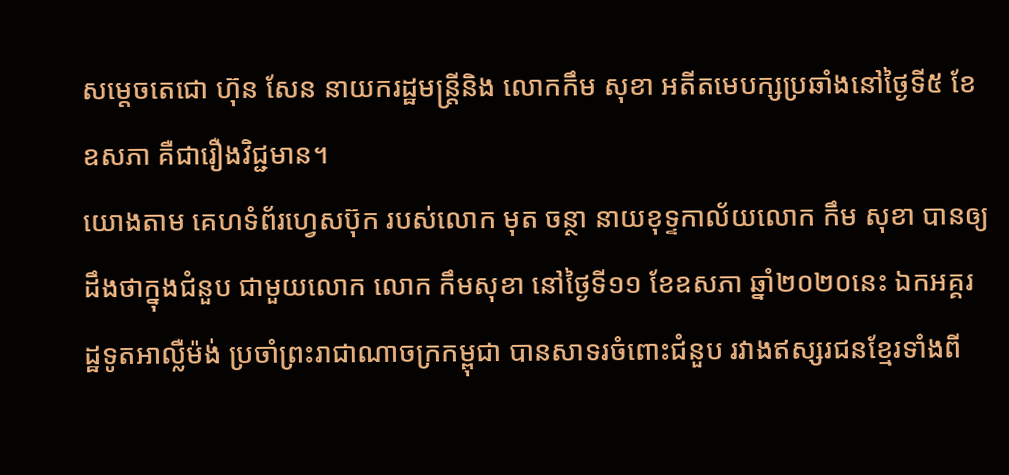សម្តេចតេជោ ហ៊ុន សែន នាយករដ្ឋមន្រ្តីនិង លោកកឹម សុខា អតីតមេបក្សប្រឆាំងនៅថ្ងៃទី៥ ខែឧសភា គឺជារឿងវិជ្ជមាន។
យោងតាម គេហទំព័រហ្វេសប៊ុក របស់លោក មុត ចន្ថា នាយខុទ្ទកាល័យលោក កឹម សុខា បានឲ្យដឹងថាក្នុងជំនួប ជាមួយលោក លោក កឹមសុខា នៅថ្ងៃទី១១ ខែឧសភា ឆ្នាំ២០២០នេះ ឯកអគ្គរដ្ឋទូតអាល្លឺម៉ង់ ប្រចាំព្រះរាជាណាចក្រកម្ពុជា បានសាទរចំពោះជំនួប រវាងឥស្សរជនខ្មែរទាំងពី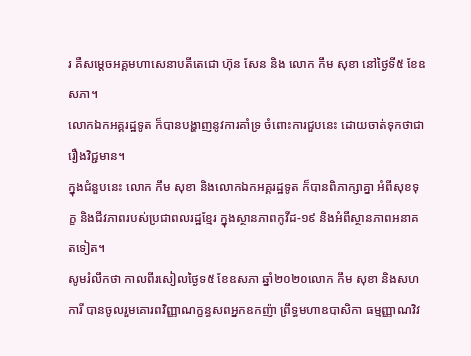រ គឺសម្តេចអគ្គមហាសេនាបតីតេជោ ហ៊ុន សែន និង លោក កឹម សុខា នៅថ្ងៃទី៥ ខែឧសភា។
លោកឯកអគ្គរដ្ឋទូត ក៏បានបង្ហាញនូវការគាំទ្រ ចំពោះការជួបនេះ ដោយចាត់ទុកថាជារឿងវិជ្ជមាន។
ក្នុងជំនួបនេះ លោក កឹម សុខា និងលោកឯកអគ្គរដ្ឋទូត ក៏បានពិភាក្សាគ្នា អំពីសុខទុក្ខ និងជីវភាពរបស់ប្រជាពលរដ្ឋខ្មែរ ក្នុងស្ថានភាពកូវីដ-១៩ និងអំពីស្ថានភាពអនាគតទៀត។
សូមរំលឹកថា កាលពីរសៀលថ្ងៃទ៥ ខែឧសភា ឆ្នាំ២០២០លោក កឹម សុខា និងសហការី បានចូលរួមគោរពវិញ្ញាណក្ខន្ធសពអ្នកឧកញ៉ា ព្រឹទ្ធមហាឧបាសិកា ធម្មញ្ញាណវិវ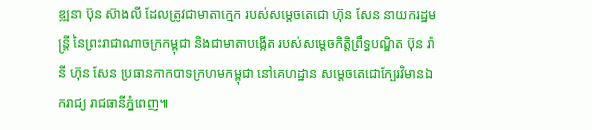ឌ្ឍនា ប៊ុន ស៊ាងលី ដែលត្រូវជាមាតាក្មេក របស់សម្តេចតេជោ ហ៊ុន សែន នាយករដ្ឋមន្រ្តី នៃព្រះរាជាណាចក្រកម្ពុជា និងជាមាតាបង្កើត របស់សម្តេចកិត្តិព្រឹទ្ធបណ្ឌិត ប៊ុន រ៉ានី ហ៊ុន សែន ប្រធានកាកបាទក្រហមកម្ពុជា នៅគេហដ្ឋាន សម្តេចតេជោក្បែរវិមានឯករាជ្យ រាជធានីភ្នំពេញ៕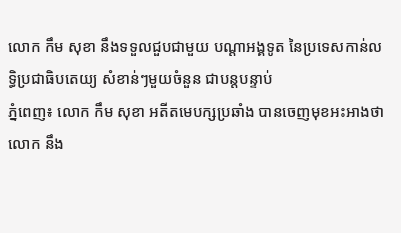លោក កឹម សុខា នឹងទទួលជួបជាមួយ បណ្ដាអង្គទូត នៃប្រទេសកាន់លទ្ធិប្រជាធិបតេយ្យ សំខាន់ៗមួយចំនួន ជាបន្តបន្ទាប់
ភ្នំពេញ៖ លោក កឹម សុខា អតីតមេបក្សប្រឆាំង បានចេញមុខអះអាងថា លោក នឹង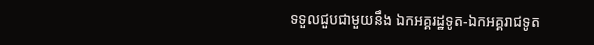ទទួលជួបជាមួយនឹង ឯកអគ្គរដ្ឋទូត-ឯកអគ្គរាជទូត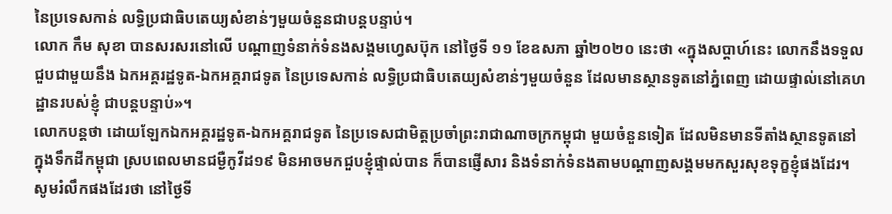នៃប្រទេសកាន់ លទ្ធិប្រជាធិបតេយ្យសំខាន់ៗមួយចំនួនជាបន្តបន្ទាប់។
លោក កឹម សុខា បានសរសរនៅលើ បណ្ដាញទំនាក់ទំនងសង្គមហ្វេសប៊ុក នៅថ្ងៃទី ១១ ខែឧសភា ឆ្នាំ២០២០ នេះថា «ក្នុងសប្តាហ៍នេះ លោកនឹងទទួលជួបជាមួយនឹង ឯកអគ្គរដ្ឋទូត-ឯកអគ្គរាជទូត នៃប្រទេសកាន់ លទ្ធិប្រជាធិបតេយ្យសំខាន់ៗមួយចំនួន ដែលមានស្ថានទូតនៅភ្នំពេញ ដោយផ្ទាល់នៅគេហដ្ឋានរបស់ខ្ញុំ ជាបន្តបន្ទាប់»។
លោកបន្តថា ដោយឡែកឯកអគ្គរដ្ឋទូត-ឯកអគ្គរាជទូត នៃប្រទេសជាមិត្តប្រចាំព្រះរាជាណាចក្រកម្ពុជា មួយចំនួនទៀត ដែលមិនមានទីតាំងស្ថានទូតនៅក្នុងទឹកដីកម្ពុជា ស្របពេលមានជម្ងឺកូវីដ១៩ មិនអាចមកជួបខ្ញុំផ្ទាល់បាន ក៏បានផ្ញើសារ និងទំនាក់ទំនងតាមបណ្តាញសង្គមមកសួរសុខទុក្ខខ្ញុំផងដែរ។
សូមរំលឹកផងដែរថា នៅថ្ងៃទី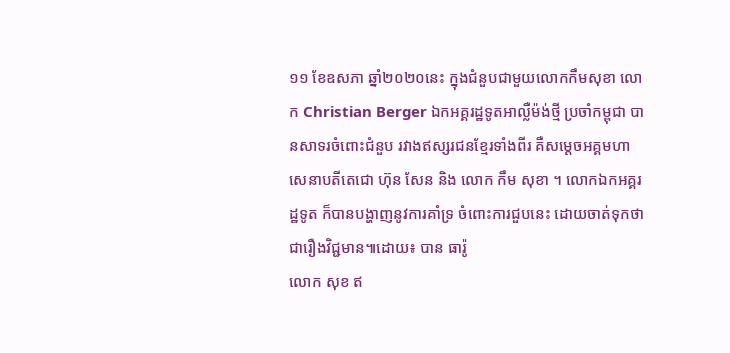១១ ខែឧសភា ឆ្នាំ២០២០នេះ ក្នុងជំនួបជាមួយលោកកឹមសុខា លោក Christian Berger ឯកអគ្គរដ្ឋទូតអាល្លឺម៉ង់ថ្មី ប្រចាំកម្ពុជា បានសាទរចំពោះជំនួប រវាងឥស្សរជនខ្មែរទាំងពីរ គឺសម្តេចអគ្គមហាសេនាបតីតេជោ ហ៊ុន សែន និង លោក កឹម សុខា ។ លោកឯកអគ្គរដ្ឋទូត ក៏បានបង្ហាញនូវការគាំទ្រ ចំពោះការជួបនេះ ដោយចាត់ទុកថាជារឿងវិជ្ជមាន៕ដោយ៖ បាន ធារ៉ូ
លោក សុខ ឥ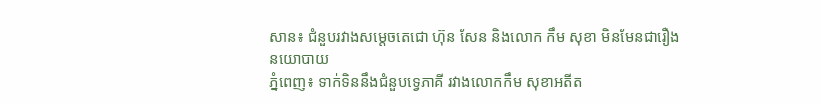សាន៖ ជំនួបរវាងសម្ដេចតេជោ ហ៊ុន សែន និងលោក កឹម សុខា មិនមែនជារឿងនយោបាយ
ភ្នំពេញ៖ ទាក់ទិននឹងជំនួបទ្វេភាគី រវាងលោកកឹម សុខាអតីត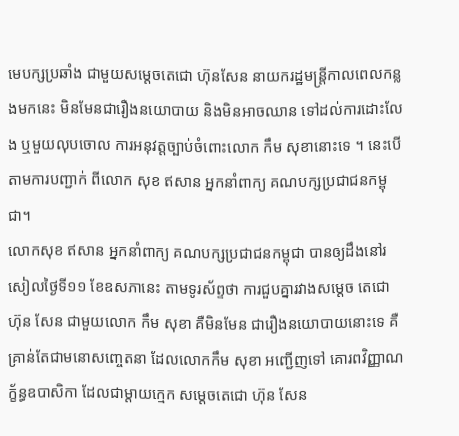មេបក្សប្រឆាំង ជាមួយសម្តេចតេជោ ហ៊ុនសែន នាយករដ្ឋមន្រ្តីកាលពេលកន្លងមកនេះ មិនមែនជារឿងនយោបាយ និងមិនអាចឈាន ទៅដល់ការដោះលែង ឬមួយលុបចោល ការអនុវត្តច្បាប់ចំពោះលោក កឹម សុខានោះទេ ។ នេះបើតាមការបញ្ជាក់ ពីលោក សុខ ឥសាន អ្នកនាំពាក្យ គណបក្សប្រជាជនកម្ពុជា។
លោកសុខ ឥសាន អ្នកនាំពាក្យ គណបក្សប្រជាជនកម្ពុជា បានឲ្យដឹងនៅរសៀលថ្ងៃទី១១ ខែឧសភានេះ តាមទូរស័ព្ទថា ការជួបគ្នារវាងសម្តេច តេជោ ហ៊ុន សែន ជាមួយលោក កឹម សុខា គឺមិនមែន ជារឿងនយោបាយនោះទេ គឺគ្រាន់តែជាមនោសញ្ចេតនា ដែលលោកកឹម សុខា អញ្ជើញទៅ គោរពវិញ្ញាណក្ខ័ន្ធឧបាសិកា ដែលជាម្តាយក្មេក សម្តេចតេជោ ហ៊ុន សែន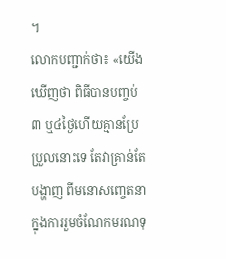។
លោកបញ្ជាក់ថា៖ «យើងឃើញថា ពិធីបានបញ្ចប់៣ ឬ៤ថ្ងៃហើយគ្មានប្រែប្រួលនោះទេ តែវាគ្រាន់តែបង្ហាញ ពីមនោសញ្ចេតនា ក្នុងការរួមចំណែកមរណទុ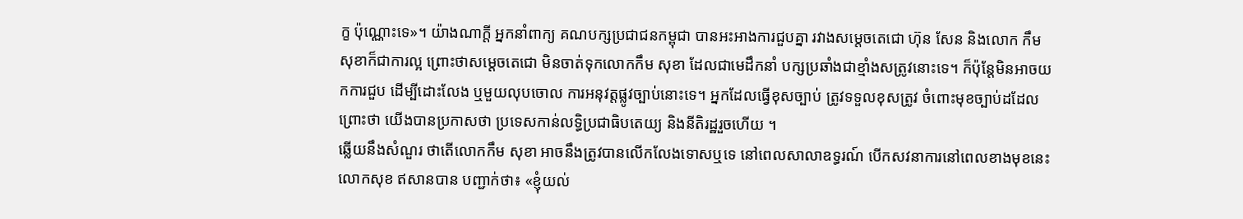ក្ខ ប៉ុណ្ណោះទេ»។ យ៉ាងណាក្តី អ្នកនាំពាក្យ គណបក្សប្រជាជនកម្ពុជា បានអះអាងការជួបគ្នា រវាងសម្តេចតេជោ ហ៊ុន សែន និងលោក កឹម សុខាក៏ជាការល្អ ព្រោះថាសម្តេចតេជោ មិនចាត់ទុកលោកកឹម សុខា ដែលជាមេដឹកនាំ បក្សប្រឆាំងជាខ្មាំងសត្រូវនោះទេ។ ក៏ប៉ុន្តែមិនអាចយកការជួប ដើម្បីដោះលែង ឬមួយលុបចោល ការអនុវត្តផ្លូវច្បាប់នោះទេ។ អ្នកដែលធ្វើខុសច្បាប់ ត្រូវទទួលខុសត្រូវ ចំពោះមុខច្បាប់ដដែល ព្រោះថា យើងបានប្រកាសថា ប្រទេសកាន់លទ្ធិប្រជាធិបតេយ្យ និងនីតិរដ្ឋរួចហើយ ។
ឆ្លើយនឹងសំណួរ ថាតើលោកកឹម សុខា អាចនឹងត្រូវបានលើកលែងទោសឬទេ នៅពេលសាលាឧទ្ធរណ៍ បើកសវនាការនៅពេលខាងមុខនេះ លោកសុខ ឥសានបាន បញ្ជាក់ថា៖ «ខ្ញុំយល់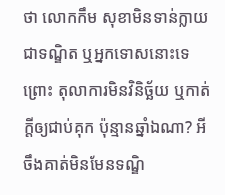ថា លោកកឹម សុខាមិនទាន់ក្លាយជាទណ្ឌិត ឬអ្នកទោសនោះទេព្រោះ តុលាការមិនវិនិច្ឆ័យ ឬកាត់ក្តីឲ្យជាប់គុក ប៉ុន្មានឆ្នាំឯណា? អីចឹងគាត់មិនមែនទណ្ឌិ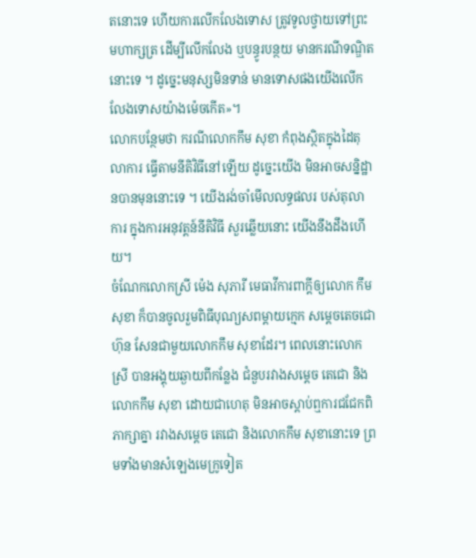តនោះទេ ហើយការលើកលែងទោស ត្រូវទូលថ្វាយទៅព្រះមហាក្សត្រ ដើម្បីលើកលែង ឬបន្ធូរបន្ថយ មានករណីទណ្ឌិតនោះទេ ។ ដូច្នេះមនុស្សមិនទាន់ មានទោសផងយើងលើក លែងទោសយ៉ាងម៉េចកើត»។
លោកបន្ថែមថា ករណីលោកកឹម សុខា កំពុងស្ថិតក្នុងដៃតុលាការ ធ្វើតាមនីតិវិធីនៅឡើយ ដូច្នេះយើង មិនអាចសន្និដ្ឋានបានមុននោះទេ ។ យើងរង់ចាំមើលលទ្ធផលរ បស់តុលាការ ក្នុងការអនុវត្តន៍នីតិវិធី សួរឆ្លើយនោះ យើងនឹងដឹងហើយ។
ចំណែកលោកស្រី ម៉េង សុភារី មេធាវីការពាក្តីឲ្យលោក កឹម សុខា ក៏បានចូលរួមពិធីបុណ្យសពម្តាយក្មេក សម្តេចតេចជោ ហ៊ុន សែនជាមួយលោកកឹម សុខាដែរ។ ពេលនោះលោកស្រី បានអង្គុយឆ្ងាយពីកន្លែង ជំនួបរវាងសម្តេច តេជោ និងលោកកឹម សុខា ដោយជាហេតុ មិនអាចស្តាប់ឮការជជែកពិភាក្សាគ្នា រវាងសម្តេច តេជោ និងលោកកឹម សុខានោះទេ ព្រមទាំងមានសំឡេងមេក្រូទៀត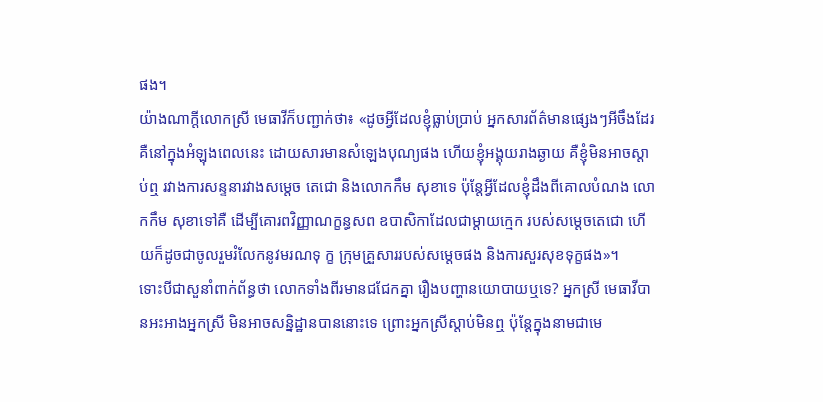ផង។
យ៉ាងណាក្តីលោកស្រី មេធាវីក៏បញ្ជាក់ថា៖ «ដូចអ្វីដែលខ្ញុំធ្លាប់ប្រាប់ អ្នកសារព័ត៌មានផ្សេងៗអីចឹងដែរ គឺនៅក្នុងអំឡុងពេលនេះ ដោយសារមានសំឡេងបុណ្យផង ហើយខ្ញុំអង្គុយរាងឆ្ងាយ គឺខ្ញុំមិនអាចស្តាប់ឮ រវាងការសន្ទនារវាងសម្តេច តេជោ និងលោកកឹម សុខាទេ ប៉ុន្តែអ្វីដែលខ្ញុំដឹងពីគោលបំណង លោកកឹម សុខាទៅគឺ ដើម្បីគោរពវិញ្ញាណក្ខន្ធសព ឧបាសិកាដែលជាម្តាយក្មេក របស់សម្តេចតេជោ ហើយក៏ដូចជាចូលរួមរំលែកនូវមរណទុ ក្ខ ក្រុមគ្រួសាររបស់សម្តេចផង និងការសួរសុខទុក្ខផង»។
ទោះបីជាសួនាំពាក់ព័ន្ធថា លោកទាំងពីរមានជជែកគ្នា រឿងបញ្ហានយោបាយឬទេ? អ្នកស្រី មេធាវីបានអះអាងអ្នកស្រី មិនអាចសន្និដ្ឋានបាននោះទេ ព្រោះអ្នកស្រីស្តាប់មិនឮ ប៉ុន្តែក្នុងនាមជាមេ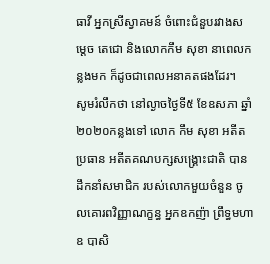ធាវី អ្នកស្រីស្វាគមន៍ ចំពោះជំនួបរវាងសម្តេច តេជោ និងលោកកឹម សុខា នាពេលកន្លងមក ក៏ដូចជាពេលអនាគតផងដែរ។
សូមរំលឹកថា នៅល្ងាចថ្ងៃទី៥ ខែឧសភា ឆ្នាំ២០២០កន្លងទៅ លោក កឹម សុខា អតីតប្រធាន អតីតគណបក្សសង្រ្គោះជាតិ បានដឹកនាំសមាជិក របស់លោកមួយចំនួន ចូលគោរពវិញ្ញាណក្ខន្ធ អ្នកឧកញ៉ា ព្រឹទ្ធមហាឧ បាសិ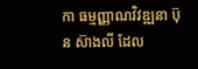កា ធម្មញ្ញាណវិវឌ្ឍនា ប៊ុន ស៊ាងលី ដែល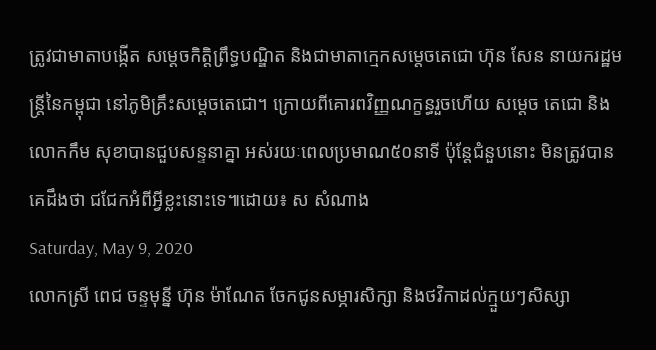ត្រូវជាមាតាបង្កើត សម្តេចកិត្តិព្រឹទ្ធបណ្ឌិត និងជាមាតាក្មេកសម្តេចតេជោ ហ៊ុន សែន នាយករដ្ឋមន្រ្តីនៃកម្ពុជា នៅភូមិគ្រឹះសម្តេចតេជោ។ ក្រោយពីគោរពវិញ្ញណក្ខន្ធរួចហើយ សម្តេច តេជោ និងលោកកឹម សុខាបានជួបសន្ទនាគ្នា អស់រយៈពេលប្រមាណ៥០នាទី ប៉ុន្តែជំនួបនោះ មិនត្រូវបានគេដឹងថា ជជែកអំពីអ្វីខ្លះនោះទេ៕ដោយ៖ ស សំណាង
Saturday, May 9, 2020
លោកស្រី ពេជ ចន្ទមុន្នី ហ៊ុន ម៉ាណែត ចែកជូនសម្ភារសិក្សា និងថវិកាដល់ក្មួយៗសិស្សា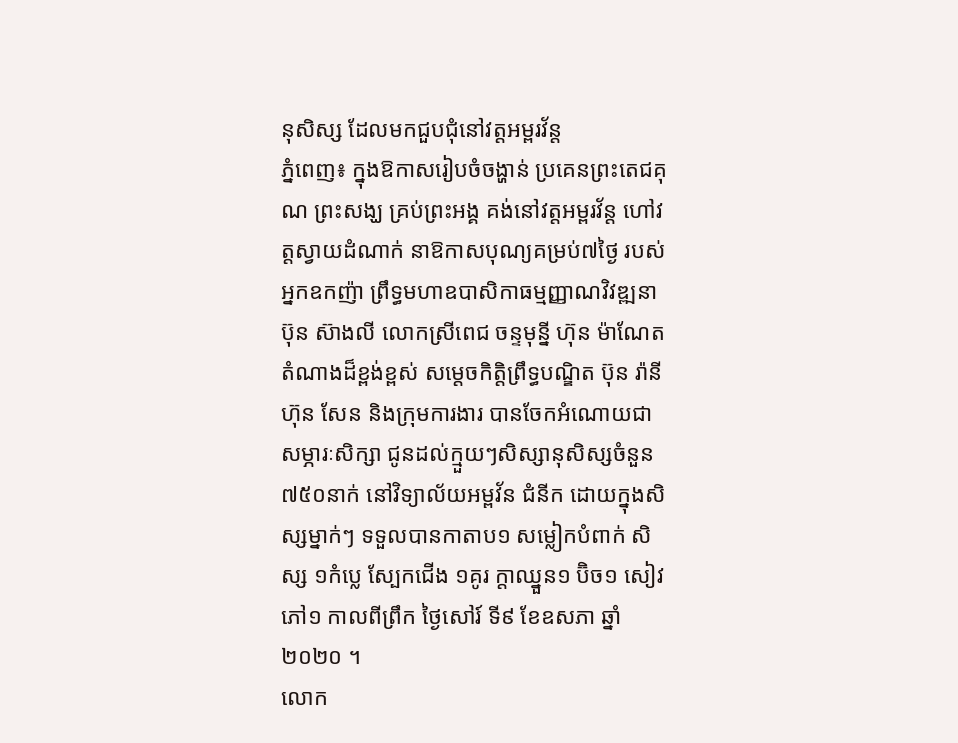នុសិស្ស ដែលមកជួបជុំនៅវត្តអម្ពរវ័ន្ត
ភ្នំពេញ៖ ក្នុងឱកាសរៀបចំចង្ហាន់ ប្រគេនព្រះតេជគុណ ព្រះសង្ឃ គ្រប់ព្រះអង្គ គង់នៅវត្តអម្ពរវ័ន្ត ហៅវត្តស្វាយដំណាក់ នាឱកាសបុណ្យគម្រប់៧ថ្ងៃ របស់អ្នកឧកញ៉ា ព្រឹទ្ធមហាឧបាសិកាធម្មញ្ញាណវិវឌ្ឍនា ប៊ុន ស៊ាងលី លោកស្រីពេជ ចន្ទមុន្នី ហ៊ុន ម៉ាណែត តំណាងដ៏ខ្ពង់ខ្ពស់ សម្តេចកិតិ្តព្រឹទ្ធបណ្ឌិត ប៊ុន រ៉ានី ហ៊ុន សែន និងក្រុមការងារ បានចែកអំណោយជាសម្ភារៈសិក្សា ជូនដល់ក្មួយៗសិស្សានុសិស្សចំនួន៧៥០នាក់ នៅវិទ្យាល័យអម្ពវ័ន ជំនីក ដោយក្នុងសិស្សម្នាក់ៗ ទទួលបានកាតាប១ សម្លៀកបំពាក់ សិស្ស ១កំប្លេ ស្បែកជើង ១គូរ ក្តាឈ្នួន១ ប៊ិច១ សៀវភៅ១ កាលពីព្រឹក ថ្ងៃសៅរ៍ ទី៩ ខែឧសភា ឆ្នាំ២០២០ ។
លោក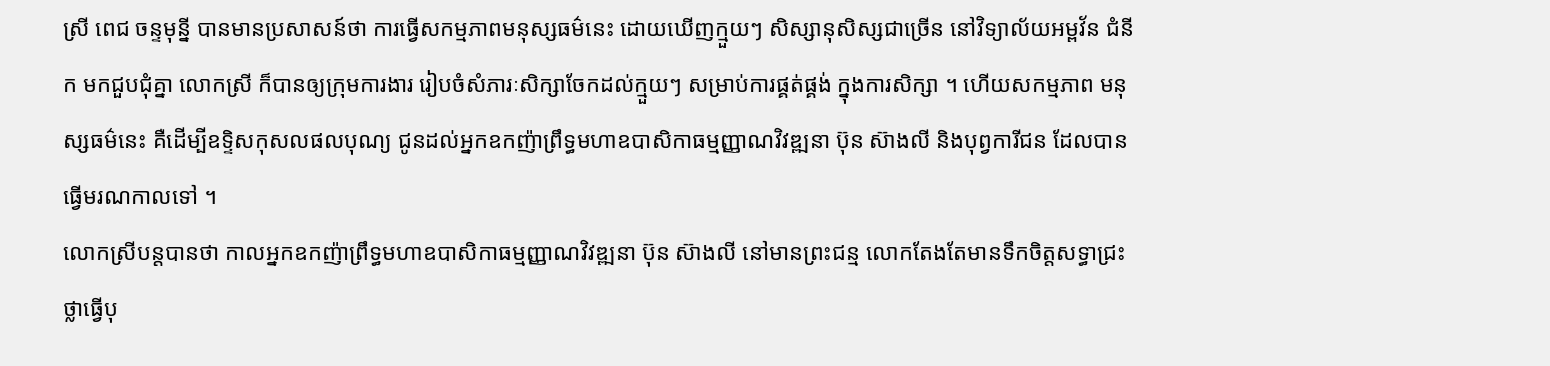ស្រី ពេជ ចន្ទមុន្នី បានមានប្រសាសន៍ថា ការធ្វើសកម្មភាពមនុស្សធម៌នេះ ដោយឃើញក្មួយៗ សិស្សានុសិស្សជាច្រើន នៅវិទ្យាល័យអម្ពវ័ន ជំនីក មកជួបជុំគ្នា លោកស្រី ក៏បានឲ្យក្រុមការងារ រៀបចំសំភារៈសិក្សាចែកដល់ក្មួយៗ សម្រាប់ការផ្គត់ផ្គង់ ក្នុងការសិក្សា ។ ហើយសកម្មភាព មនុស្សធម៌នេះ គឺដើម្បីឧទ្ទិសកុសលផលបុណ្យ ជូនដល់អ្នកឧកញ៉ាព្រឹទ្ធមហាឧបាសិកាធម្មញ្ញាណវិវឌ្ឍនា ប៊ុន ស៊ាងលី និងបុព្វការីជន ដែលបានធ្វើមរណកាលទៅ ។
លោកស្រីបន្តបានថា កាលអ្នកឧកញ៉ាព្រឹទ្ធមហាឧបាសិកាធម្មញ្ញាណវិវឌ្ឍនា ប៊ុន ស៊ាងលី នៅមានព្រះជន្ម លោកតែងតែមានទឹកចិត្តសទ្ធាជ្រះថ្លាធ្វើបុ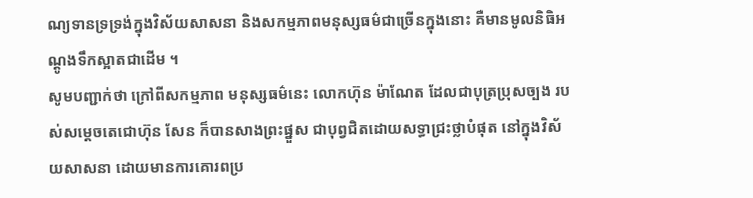ណ្យទានទ្រទ្រង់ក្នុងវិស័យសាសនា និងសកម្មភាពមនុស្សធម៌ជាច្រើនក្នុងនោះ គឺមានមូលនិធិអណ្ដូងទឹកស្អាតជាដើម ។
សូមបញ្ជាក់ថា ក្រៅពីសកម្មភាព មនុស្សធម៌នេះ លោកហ៊ុន ម៉ាណែត ដែលជាបុត្រប្រុសច្បង របស់សម្ដេចតេជោហ៊ុន សែន ក៏បានសាងព្រះផ្នួស ជាបុព្វជិតដោយសទ្ធាជ្រះថ្លាបំផុត នៅក្នុងវិស័យសាសនា ដោយមានការគោរពប្រ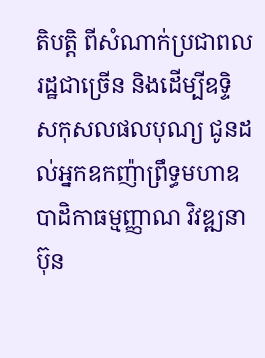តិបត្តិ ពីសំណាក់ប្រជាពលរដ្ឋជាច្រើន និងដើម្បីឧទ្ទិសកុសលផលបុណ្យ ជូនដល់អ្នកឧកញ៉ាព្រឹទ្ធមហាឧបាដិកាធម្មញ្ញាណ វិវឌ្ឍនា ប៊ុន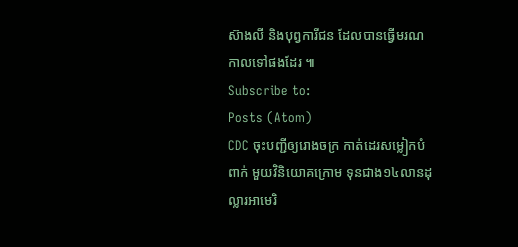ស៊ាងលី និងបុព្វការីជន ដែលបានធ្វើមរណកាលទៅផងដែរ ៕
Subscribe to:
Posts (Atom)
CDC ចុះបញ្ជីឲ្យរោងចក្រ កាត់ដេរសម្លៀកបំពាក់ មួយវិនិយោគក្រោម ទុនជាង១៤លានដុល្លារអាមេរិ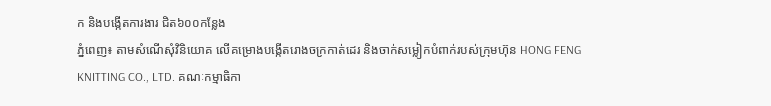ក និងបង្កើតការងារ ជិត៦០០កន្លែង
ភ្នំពេញ៖ តាមសំណើសុំវិនិយោគ លើគម្រោងបង្កើតរោងចក្រកាត់ដេរ និងចាក់សម្លៀកបំពាក់របស់ក្រុមហ៊ុន HONG FENG KNITTING CO., LTD. គណៈកម្មាធិកា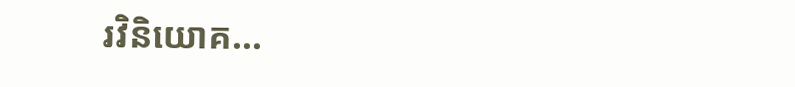រវិនិយោគ...